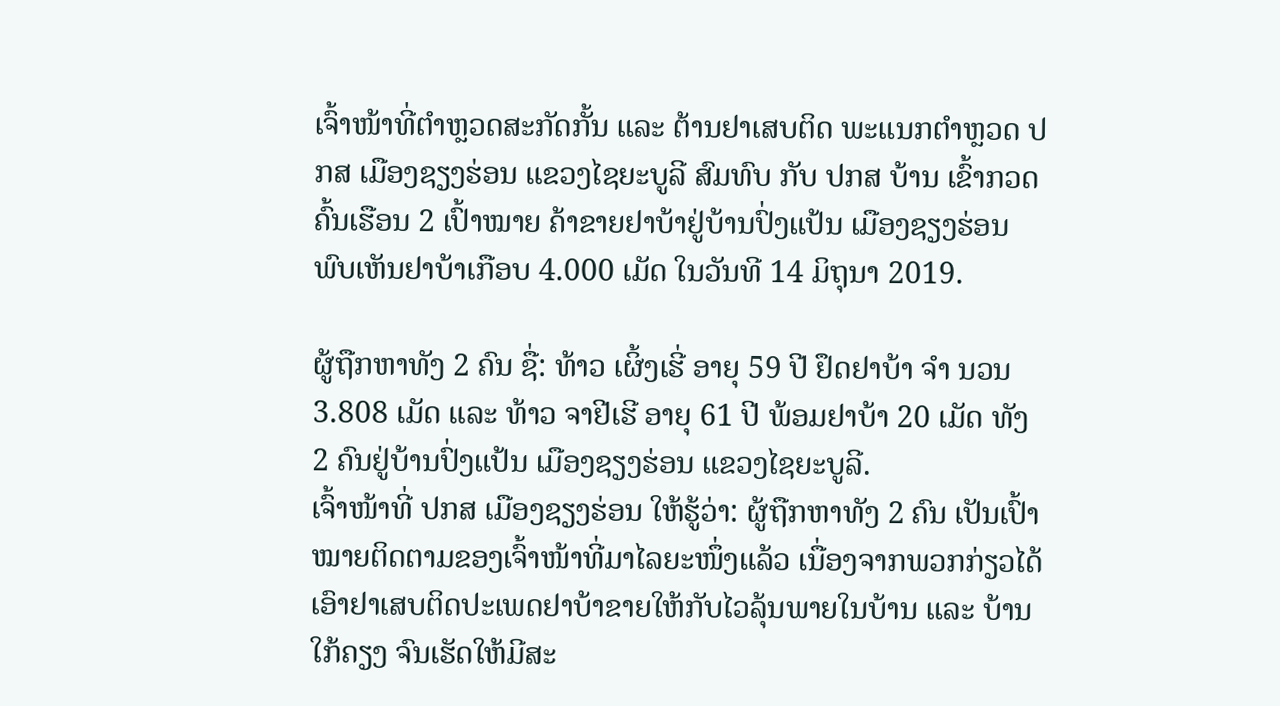ເຈົ້າໜ້າທີ່ຕໍາຫຼວດສະກັດກັ້ນ ແລະ ຕ້ານຢາເສບຕິດ ພະແນກຕຳຫຼວດ ປກສ ເມືອງຊຽງຮ່ອນ ແຂວງໄຊຍະບູລີ ສົມທົບ ກັບ ປກສ ບ້ານ ເຂົ້າກວດຄົ້ນເຮືອນ 2 ເປົ້າໝາຍ ຄ້າຂາຍຢາບ້າຢູ່ບ້ານປົ່ງແປ້ນ ເມືອງຊຽງຮ່ອນ ພົບເຫັນຢາບ້າເກືອບ 4.000 ເມັດ ໃນວັນທີ 14 ມິຖຸນາ 2019.

ຜູ້ຖືກຫາທັງ 2 ຄົນ ຊື່: ທ້າວ ເຜິ້ງເຮີ່ ອາຍຸ 59 ປີ ຢຶດຢາບ້າ ຈຳ ນວນ 3.808 ເມັດ ແລະ ທ້າວ ຈາຢີເຮີ ອາຍຸ 61 ປີ ພ້ອມຢາບ້າ 20 ເມັດ ທັງ 2 ຄົນຢູ່ບ້ານປົ່ງແປ້ນ ເມືອງຊຽງຮ່ອນ ແຂວງໄຊຍະບູລີ.
ເຈົ້າໜ້າທີ່ ປກສ ເມືອງຊຽງຮ່ອນ ໃຫ້ຮູ້ວ່າ: ຜູ້ຖືກຫາທັງ 2 ຄົນ ເປັນເປົ້າໝາຍຕິດຕາມຂອງເຈົ້າໜ້າທີ່ມາໄລຍະໜຶ່ງແລ້ວ ເນື່ອງຈາກພວກກ່ຽວໄດ້ເອົາຢາເສບຕິດປະເພດຢາບ້າຂາຍໃຫ້ກັບໄວລຸ້ນພາຍໃນບ້ານ ແລະ ບ້ານໃກ້ຄຽງ ຈົນເຮັດໃຫ້ມີສະ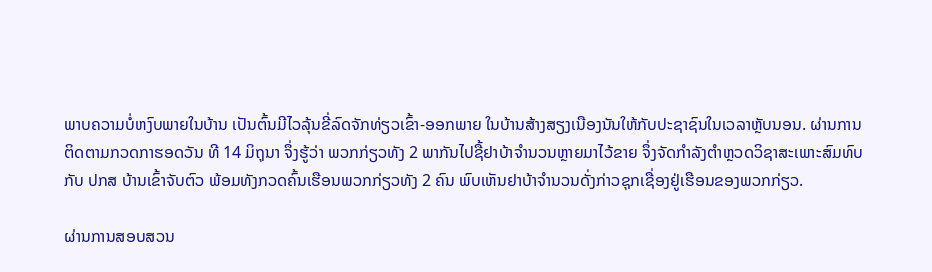ພາບຄວາມບໍ່ຫງົບພາຍໃນບ້ານ ເປັນຕົ້ນມີໄວລຸ້ນຂີ່ລົດຈັກທ່ຽວເຂົ້າ-ອອກພາຍ ໃນບ້ານສ້າງສຽງເນືອງນັນໃຫ້ກັບປະຊາຊົນໃນເວລາຫຼັບນອນ. ຜ່ານການຕິດຕາມກວດກາຮອດວັນ ທີ 14 ມິຖຸນາ ຈຶ່ງຮູ້ວ່າ ພວກກ່ຽວທັງ 2 ພາກັນໄປຊື້ຢາບ້າຈໍານວນຫຼາຍມາໄວ້ຂາຍ ຈຶ່ງຈັດກໍາລັງຕໍາຫຼວດວິຊາສະເພາະສົມທົບ ກັບ ປກສ ບ້ານເຂົ້າຈັບຕົວ ພ້ອມທັງກວດຄົ້ນເຮືອນພວກກ່ຽວທັງ 2 ຄົນ ພົບເຫັນຢາບ້າຈໍານວນດັ່ງກ່າວຊຸກເຊື່ອງຢູ່ເຮືອນຂອງພວກກ່ຽວ.

ຜ່ານການສອບສວນ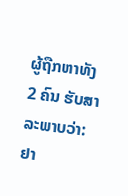ຜູ້ຖືກຫາທັງ 2 ຄົນ ຮັບສາລະພາບວ່າ: ຢາ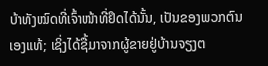ບ້າທັງໝົດທີ່ເຈົ້າໜ້າທີ່ຢຶດໄດ້ນັ້ນ, ເປັນຂອງພວກຕົນເອງແທ້; ເຊິ່ງໄດ້ຊື້ມາຈາກຜູ້ຂາຍຢູ່ບ້ານຈຽງຕ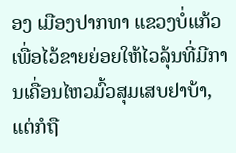ອງ ເມືອງປາກທາ ແຂວງບໍ່ແກ້ວ ເພື່ອໄວ້ຂາຍຍ່ອຍໃຫ້ໄວລຸ້ນທີ່ມີການເຄື່ອນໄຫວມົ້ວສຸມເສບຢາບ້າ, ແຕ່ກໍຖື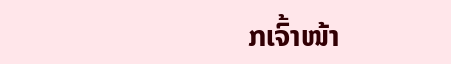ກເຈົ້າໜ້າ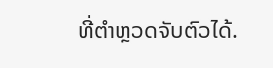ທີ່ຕໍາຫຼວດຈັບຕົວໄດ້.